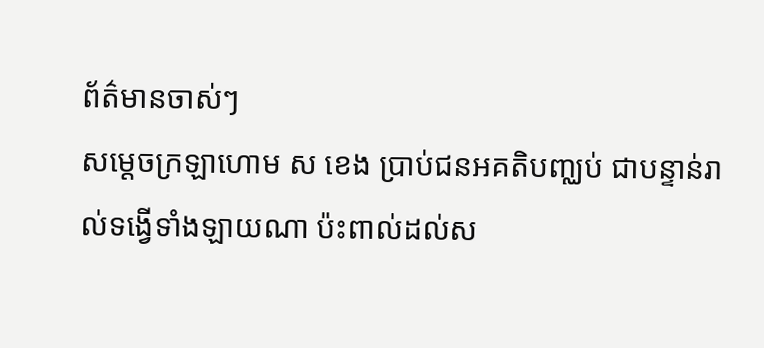ព័ត៌មានចាស់ៗ
សម្ដេចក្រឡាហោម ស ខេង ប្រាប់ជនអគតិបញ្ឈប់ ជាបន្ទាន់រាល់ទង្វើទាំងឡាយណា ប៉ះពាល់ដល់ស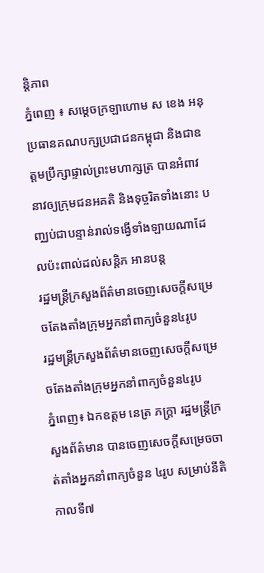ន្តិភាព
ភ្នំពេញ ៖ សម្តេចក្រឡាហោម ស ខេង អនុប្រធានគណបក្សប្រជាជនកម្ពុជា និងជាឧត្តមប្រឹក្សាផ្ទាល់ព្រះមហាក្សត្រ បានអំពាវនាវឲ្យក្រុមជនអគតិ និងទុច្ចរិតទាំងនោះ បញ្ឈប់ជាបន្ទាន់រាល់ទង្វើទាំងឡាយណាដែលប៉ះពាល់ដល់សន្តិភ អានបន្ត
រដ្ឋមន្ត្រីក្រសួងព័ត៌មានចេញសេចក្តីសម្រេចតែងតាំងក្រុមអ្នកនាំពាក្យចំនួន៤រូប
រដ្ឋមន្ត្រីក្រសួងព័ត៌មានចេញសេចក្តីសម្រេចតែងតាំងក្រុមអ្នកនាំពាក្យចំនួន៤រូប
ភ្នំពេញ៖ ឯកឧត្តម នេត្រ ភក្ត្រា រដ្ឋមន្រ្តីក្រសួងព័ត៌មាន បានចេញសេចក្តីសម្រេចចាត់តាំងអ្នកនាំពាក្យចំនួន ៤រូប សម្រាប់នីតិកាលទី៧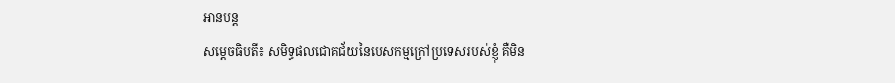អានបន្ត
សម្តេចធិបតី៖ សមិទ្ធផលជោគជ័យនៃបេសកម្មក្រៅប្រទេសរបស់ខ្ញុំ គឺមិន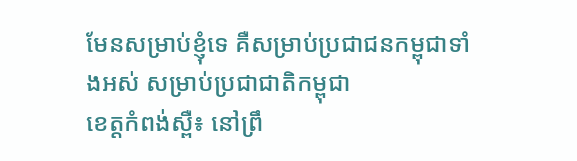មែនសម្រាប់ខ្ញុំទេ គឺសម្រាប់ប្រជាជនកម្ពុជាទាំងអស់ សម្រាប់ប្រជាជាតិកម្ពុជា
ខេត្តកំពង់ស្ពឺ៖ នៅព្រឹ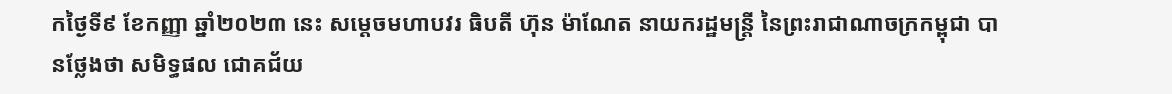កថ្ងៃទី៩ ខែកញ្ញា ឆ្នាំ២០២៣ នេះ សម្តេចមហាបវរ ធិបតី ហ៊ុន ម៉ាណែត នាយករដ្ឋមន្ត្រី នៃព្រះរាជាណាចក្រកម្ពុជា បានថ្លែងថា សមិទ្ធផល ជោគជ័យ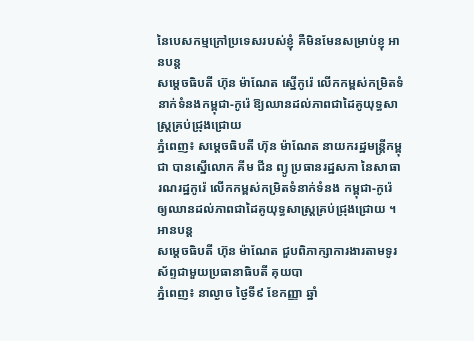នៃបេសកម្មក្រៅប្រទេសរបស់ខ្ញុំ គឺមិនមែនសម្រាប់ខ្ញុ អានបន្ត
សម្តេចធិបតី ហ៊ុន ម៉ាណែត ស្នើកូរ៉េ លើកកម្ពស់កម្រិតទំនាក់ទំនងកម្ពុជា-កូរ៉េ ឱ្យឈានដល់ភាពជាដៃគូយុទ្ធសាស្ត្រគ្រប់ជ្រុងជ្រោយ
ភ្នំពេញ៖ សម្តេចធិបតី ហ៊ុន ម៉ាណែត នាយករដ្ឋមន្ត្រីកម្ពុជា បានស្នើលោក គីម ជីន ព្យូ ប្រធានរដ្ឋសភា នៃសាធារណរដ្ឋកូរ៉េ លើកកម្ពស់កម្រិតទំនាក់ទំនង កម្ពុជា-កូរ៉េ ឲ្យឈានដល់ភាពជាដៃគូយុទ្ធសាស្ត្រគ្រប់ជ្រុងជ្រោយ ។ អានបន្ត
សម្តេចធិបតី ហ៊ុន ម៉ាណែត ជួបពិភាក្សាការងារតាមទូរស័ព្ទជាមួយប្រធានាធិបតី គុយបា
ភ្នំពេញ៖ នាល្ងាច ថ្ងៃទី៩ ខែកញ្ញា ឆ្នាំ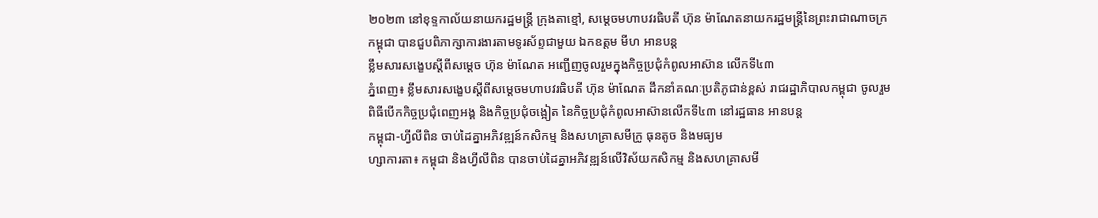២០២៣ នៅខុទ្ទកាល័យនាយករដ្ឋមន្ត្រី ក្រុងតាខ្មៅ, សម្តេចមហាបវរធិបតី ហ៊ុន ម៉ាណែតនាយករដ្ឋមន្ត្រីនៃព្រះរាជាណាចក្រកម្ពុជា បានជួបពិភាក្សាការងារតាមទូរស័ព្ទជាមួយ ឯកឧត្តម មីហ អានបន្ត
ខ្លឹមសារសង្ខេបស្តីពីសម្តេច ហ៊ុន ម៉ាណែត អញ្ជើញចូលរួមក្នុងកិច្ចប្រជុំកំពូលអាស៊ាន លើកទី៤៣
ភ្នំពេញ៖ ខ្លឹមសារសង្ខេបស្តីពីសម្ដេចមហាបវរធិបតី ហ៊ុន ម៉ាណែត ដឹកនាំគណៈប្រតិភូជាន់ខ្ពស់ រាជរដ្ឋាភិបាលកម្ពុជា ចូលរួមពិធីបើកកិច្ចប្រជុំពេញអង្គ និងកិច្ចប្រជុំចង្អៀត នៃកិច្ចប្រជុំកំពូលអាស៊ានលើកទី៤៣ នៅរដ្ឋធាន អានបន្ត
កម្ពុជា-ហ្វីលីពិន ចាប់ដៃគ្នាអភិវឌ្ឍន៍កសិកម្ម និងសហគ្រាសមីក្រូ ធុនតូច និងមធ្យម
ហ្សាការតា៖ កម្ពុជា និងហ្វីលីពិន បានចាប់ដៃគ្នាអភិវឌ្ឍន៍លើវិស័យកសិកម្ម និងសហគ្រាសមី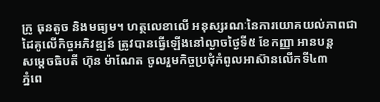ក្រូ ធុនតូច និងមធ្យម។ ហត្ថលេខាលើ អនុស្សរណៈនៃការយោគយល់ភាពជាដៃគូលើកិច្ចអភិវឌ្ឍន៍ ត្រូវបានធ្វើឡើងនៅល្ងាចថ្ងៃទី៥ ខែកញ្ញា អានបន្ត
សម្តេចធិបតី ហ៊ុន ម៉ាណែត ចូលរួមកិច្ចប្រជុំកំពូលអាស៊ានលើកទី៤៣
ភ្នំពេ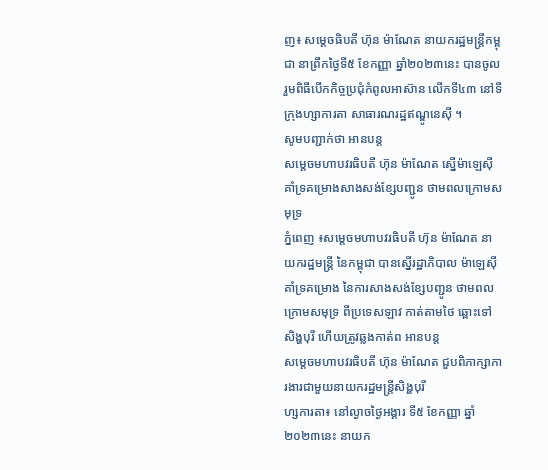ញ៖ សម្តេចធិបតី ហ៊ុន ម៉ាណែត នាយករដ្ឋមន្ត្រីកម្ពុជា នាព្រឹកថ្ងៃទី៥ ខែកញ្ញា ឆ្នាំ២០២៣នេះ បានចូលរួមពិធីបើកកិច្ចប្រជុំកំពូលអាស៊ាន លើកទី៤៣ នៅទីក្រុងហ្សាការតា សាធារណរដ្ឋឥណ្ឌូនេស៊ី ។
សូមបញ្ជាក់ថា អានបន្ត
សម្តេចមហាបវរធិបតី ហ៊ុន ម៉ាណែត ស្នើម៉ាឡេស៊ី គាំទ្រគម្រោងសាងសង់ខ្សែបញ្ជូន ថាមពលក្រោមសមុទ្រ
ភ្នំពេញ ៖សម្តេចមហាបវរធិបតី ហ៊ុន ម៉ាណែត នាយករដ្ឋមន្ត្រី នៃកម្ពុជា បានស្នើរដ្ឋាភិបាល ម៉ាឡេស៊ី គាំទ្រគម្រោង នៃការសាងសង់ខ្សែបញ្ជូន ថាមពលក្រោមសមុទ្រ ពីប្រទេសឡាវ កាត់តាមថៃ ឆ្ពោះទៅសិង្ហបុរី ហើយត្រូវឆ្លងកាត់ព អានបន្ត
សម្តេចមហាបវរធិបតី ហ៊ុន ម៉ាណែត ជួបពិភាក្សាការងារជាមួយនាយករដ្ឋមន្ត្រីសិង្ហបុរី
ហ្សការតា៖ នៅល្ងាចថ្ងៃអង្គារ ទី៥ ខែកញ្ញា ឆ្នាំ២០២៣នេះ នាយក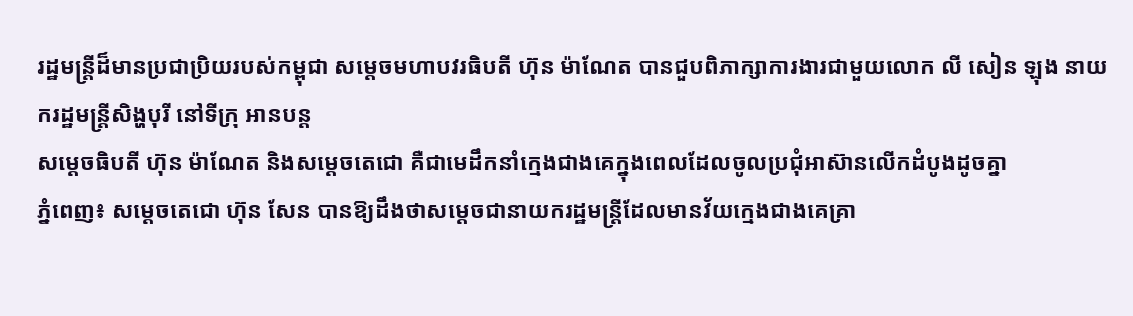រដ្ឋមន្ត្រីដ៏មានប្រជាប្រិយរបស់កម្ពុជា សម្តេចមហាបវរធិបតី ហ៊ុន ម៉ាណែត បានជួបពិភាក្សាការងារជាមួយលោក លី សៀន ឡុង នាយករដ្ឋមន្ត្រីសិង្ហបុរី នៅទីក្រុ អានបន្ត
សម្ដេចធិបតី ហ៊ុន ម៉ាណែត និងសម្ដេចតេជោ គឺជាមេដឹកនាំក្មេងជាងគេក្នុងពេលដែលចូលប្រជុំអាស៊ានលើកដំបូងដូចគ្នា
ភ្នំពេញ៖ សម្តេចតេជោ ហ៊ុន សែន បានឱ្យដឹងថាសម្តេចជានាយករដ្ឋមន្ត្រីដែលមានវ័យក្មេងជាងគេគ្រា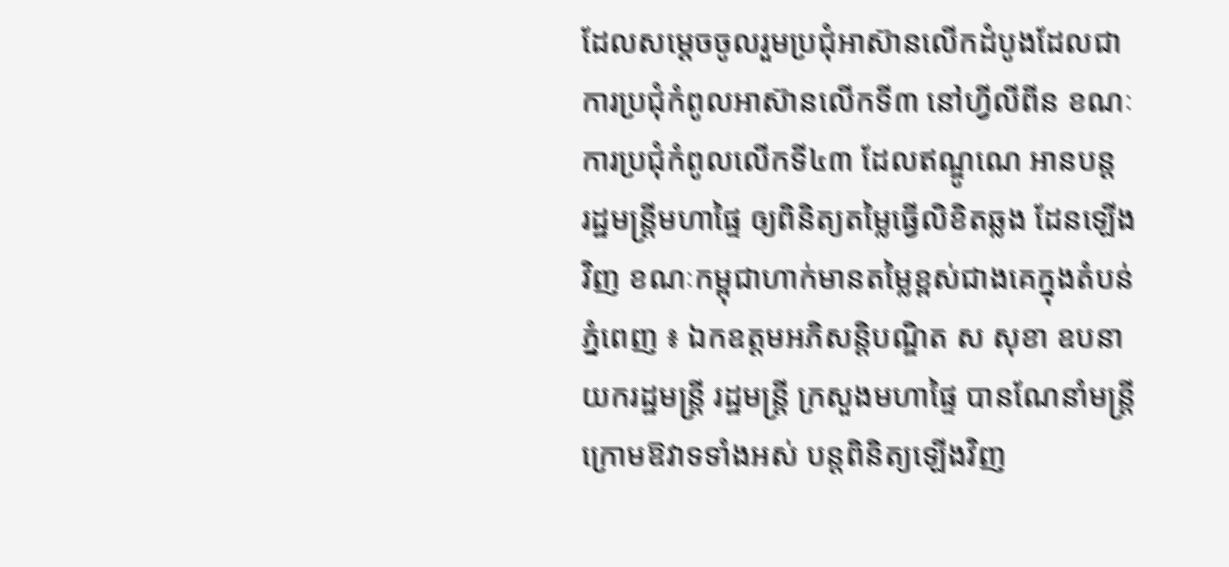ដែលសម្តេចចូលរួមប្រជុំអាស៊ានលើកដំបូងដែលជាការប្រជុំកំពូលអាស៊ានលើកទី៣ នៅហ្វីលីពីន ខណៈការប្រជុំកំពូលលើកទី៤៣ ដែលឥណ្ឌូណេ អានបន្ត
រដ្ឋមន្ដ្រីមហាផ្ទៃ ឲ្យពិនិត្យតម្លៃធ្វើលិខិតឆ្លង ដែនឡើងវិញ ខណៈកម្ពុជាហាក់មានតម្លៃខ្ពស់ជាងគេក្នុងតំបន់
ភ្នំពេញ ៖ ឯកឧត្តមអភិសន្ដិបណ្ឌិត ស សុខា ឧបនាយករដ្ឋមន្ដ្រី រដ្ឋមន្ដ្រី ក្រសួងមហាផ្ទៃ បានណែនាំមន្ដ្រីក្រោមឱវាទទាំងអស់ បន្ដពិនិត្យឡើងវិញ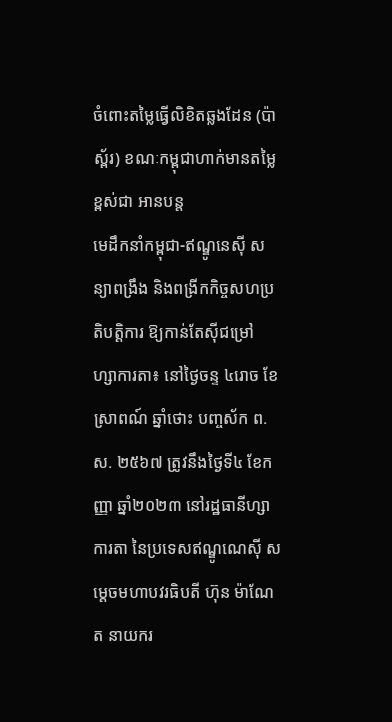ចំពោះតម្លៃធ្វើលិខិតឆ្លងដែន (ប៉ាស្ព័រ) ខណៈកម្ពុជាហាក់មានតម្លៃខ្ពស់ជា អានបន្ត
មេដឹកនាំកម្ពុជា-ឥណ្ឌូនេស៊ី សន្យាពង្រឹង និងពង្រីកកិច្ចសហប្រតិបត្តិការ ឱ្យកាន់តែស៊ីជម្រៅ
ហ្សាការតា៖ នៅថ្ងៃចន្ទ ៤រោច ខែស្រាពណ៍ ឆ្នាំថោះ បញ្ចស័ក ព.ស. ២៥៦៧ ត្រូវនឹងថ្ងៃទី៤ ខែកញ្ញា ឆ្នាំ២០២៣ នៅរដ្ឋធានីហ្សាការតា នៃប្រទេសឥណ្ឌូណេស៊ី សម្តេចមហាបវរធិបតី ហ៊ុន ម៉ាណែត នាយករ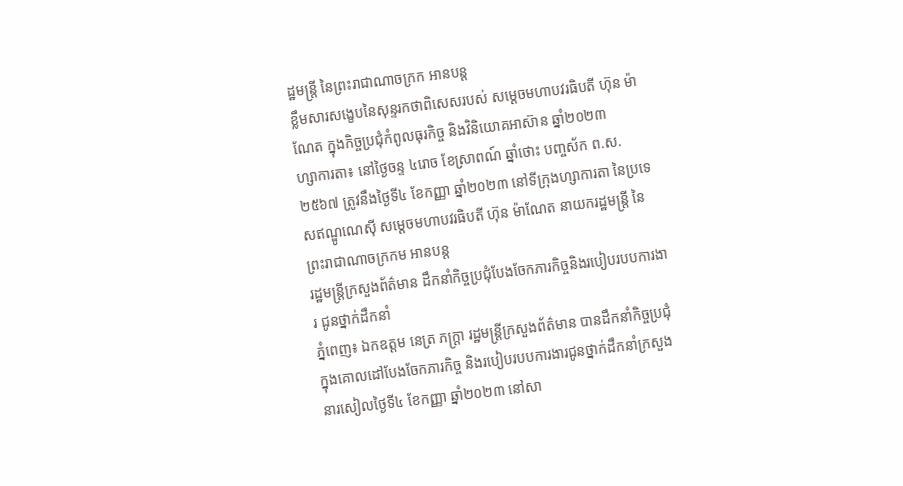ដ្ឋមន្រ្តី នៃព្រះរាជាណាចក្រក អានបន្ត
ខ្លឹមសារសង្ខេបនៃសុន្ទរកថាពិសេសរបស់ សម្តេចមហាបវរធិបតី ហ៊ុន ម៉ាណែត ក្នុងកិច្ចប្រជុំកំពូលធុរកិច្ច និងវិនិយោគអាស៊ាន ឆ្នាំ២០២៣
ហ្សាការតា៖ នៅថ្ងៃចន្ទ ៤រោច ខែស្រាពណ៍ ឆ្នាំថោះ បញ្ចស័ក ព.ស. ២៥៦៧ ត្រូវនឹងថ្ងៃទី៤ ខែកញ្ញា ឆ្នាំ២០២៣ នៅទីក្រុងហ្សាការតា នៃប្រទេសឥណ្ឌូណេស៊ី សម្តេចមហាបវរធិបតី ហ៊ុន ម៉ាណែត នាយករដ្ឋមន្រ្តី នៃព្រះរាជាណាចក្រកម អានបន្ត
រដ្ឋមន្ត្រីក្រសួងព័ត៌មាន ដឹកនាំកិច្ចប្រជុំបែងចែកភារកិច្ចនិងរបៀបរបបការងារ ជូនថ្នាក់ដឹកនាំ
ភ្នំពេញ៖ ឯកឧត្តម នេត្រ ភក្រ្តា រដ្ឋមន្ត្រីក្រសួងព័ត៌មាន បានដឹកនាំកិច្ចប្រជុំក្នុងគោលដៅបែងចែកភារកិច្ច និងរបៀបរបបការងារជូនថ្នាក់ដឹកនាំក្រសួង នារសៀលថ្ងៃទី៤ ខែកញ្ញា ឆ្នាំ២០២៣ នៅសា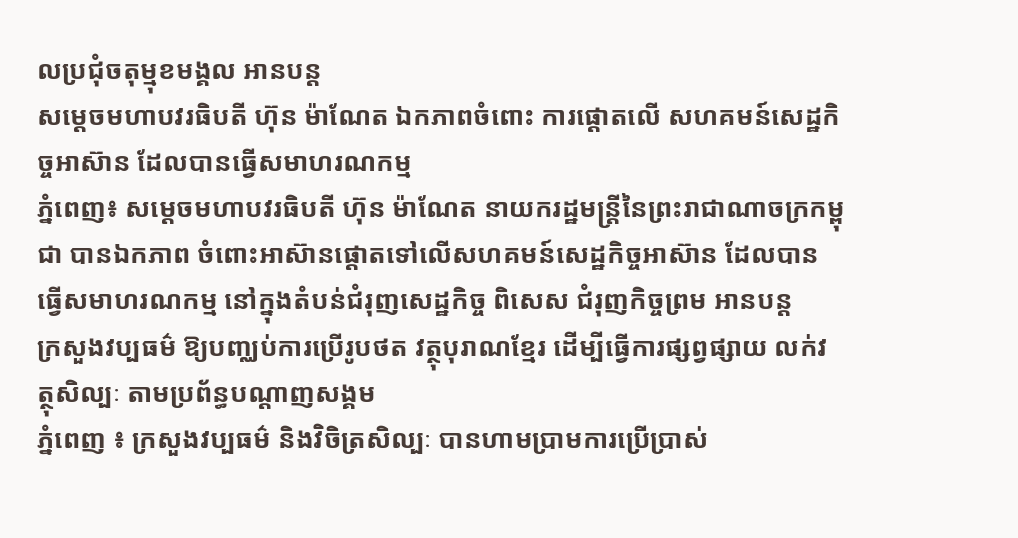លប្រជុំចតុម្មុខមង្គល អានបន្ត
សម្ដេចមហាបវរធិបតី ហ៊ុន ម៉ាណែត ឯកភាពចំពោះ ការផ្ដោតលើ សហគមន៍សេដ្ឋកិច្ចអាស៊ាន ដែលបានធ្វើសមាហរណកម្ម
ភ្នំពេញ៖ សម្ដេចមហាបវរធិបតី ហ៊ុន ម៉ាណែត នាយករដ្ឋមន្ត្រីនៃព្រះរាជាណាចក្រកម្ពុជា បានឯកភាព ចំពោះអាស៊ានផ្តោតទៅលើសហគមន៍សេដ្ឋកិច្ចអាស៊ាន ដែលបានធ្វើសមាហរណកម្ម នៅក្នុងតំបន់ជំរុញសេដ្ឋកិច្ច ពិសេស ជំរុញកិច្ចព្រម អានបន្ត
ក្រសួងវប្បធម៌ ឱ្យបញ្ឈប់ការប្រើរូបថត វត្ថុបុរាណខ្មែរ ដើម្បីធ្វើការផ្សព្វផ្សាយ លក់វត្ថុសិល្បៈ តាមប្រព័ន្ធបណ្ដាញសង្គម
ភ្នំពេញ ៖ ក្រសួងវប្បធម៌ និងវិចិត្រសិល្បៈ បានហាមប្រាមការប្រើប្រាស់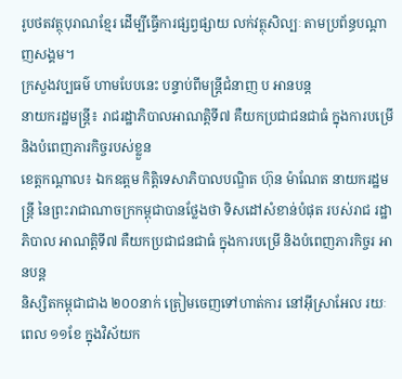រូបថតវត្ថុបុរាណខ្មែរ ដើម្បីធ្វើការផ្សព្វផ្សាយ លក់វត្ថុសិល្បៈ តាមប្រព័ន្ធបណ្ដាញសង្គម។
ក្រសួងវប្បធម៌ ហាមបែបនេះ បន្ទាប់ពីមន្ត្រីជំនាញ ប អានបន្ត
នាយករដ្ឋមន្ត្រី៖ រាជរដ្ឋាភិបាលអាណត្តិទី៧ គឺយកប្រជាជនជាធំ ក្នុងការបម្រើ និងបំពេញភារកិច្ចរបស់ខ្លួន
ខេត្តកណ្តាល៖ ឯកឧត្តម កិត្តិទេសាភិបាលបណ្ឌិត ហ៊ុន ម៉ាណែត នាយករដ្ឋមន្ត្រី នៃព្រះរាជាណាចក្រកម្ពុជាបានថ្លែងថា ទិសដៅសំខាន់បំផុត របស់រាជ រដ្ឋាភិបាល អាណត្តិទី៧ គឺយកប្រជាជនជាធំ ក្នុងការបម្រើ និងបំពេញភារកិច្ចរ អានបន្ត
និស្សិតកម្ពុជាជាង ២០០នាក់ ត្រៀមចេញទៅហាត់ការ នៅអ៊ីស្រាអែល រយៈពេល ១១ខែ ក្នុងវិស័យក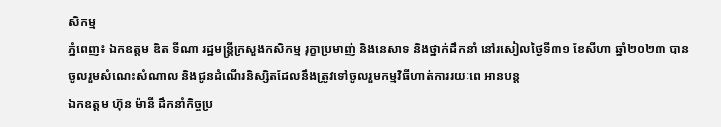សិកម្ម
ភ្នំពេញ៖ ឯកឧត្តម ឌិត ទីណា រដ្ឋមន្ត្រីក្រសួងកសិកម្ម រុក្ខាប្រមាញ់ និងនេសាទ និងថ្នាក់ដឹកនាំ នៅរសៀលថ្ងៃទី៣១ ខែសីហា ឆ្នាំ២០២៣ បានចូលរួមសំណេះសំណាល និងជូនដំណើរនិស្សិតដែលនឹងត្រូវទៅចូលរួមកម្មវិធីហាត់ការរយៈពេ អានបន្ត
ឯកឧត្តម ហ៊ុន ម៉ានី ដឹកនាំកិច្ចប្រ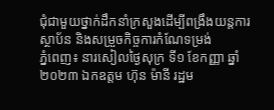ជុំជាមួយថ្នាក់ដឹកនាំក្រសួងដើម្បីពង្រឹងយន្តការស្ថាប័ន និងសម្រួចកិច្ចការកំណែទម្រង់
ភ្នំពេញ៖ នារសៀលថ្ងៃសុក្រ ទី១ ខែកញ្ញា ឆ្នាំ២០២៣ ឯកឧត្តម ហ៊ុន ម៉ានី រដ្ឋម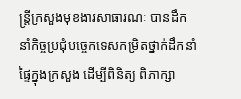ន្ត្រីក្រសួងមុខងារសាធារណៈ បានដឹកនាំកិច្ចប្រជុំបច្ចេកទេសកម្រិតថ្នាក់ដឹកនាំផ្ទៃក្នុងក្រសួង ដើម្បីពិនិត្យ ពិភាក្សា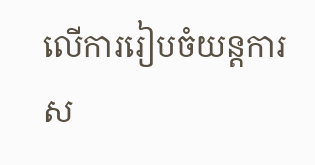លើការរៀបចំយន្តការស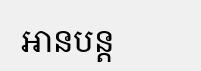អានបន្ត